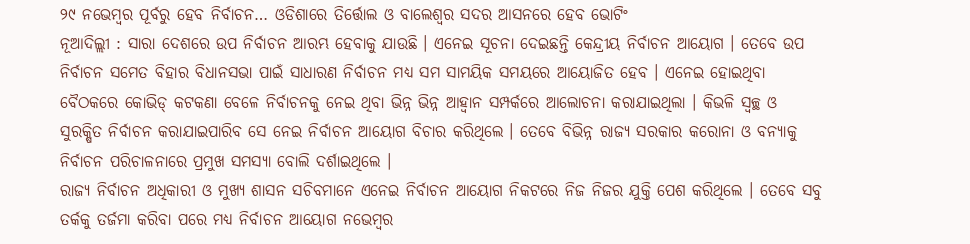୨୯ ନଭେମ୍ବର ପୂର୍ବରୁ ହେବ ନିର୍ବାଚନ… ଓଡିଶାରେ ତିର୍ତ୍ତୋଲ ଓ ବାଲେଶ୍ୱର ସଦର ଆସନରେ ହେବ ଭୋଟିଂ
ନୂଆଦିଲ୍ଲୀ : ସାରା ଦେଶରେ ଉପ ନିର୍ବାଚନ ଆରମ୍ଭ ହେବାକୁ ଯାଉଛି । ଏନେଇ ସୂଚନା ଦେଇଛନ୍ତି କେନ୍ଦ୍ରୀୟ ନିର୍ବାଚନ ଆୟୋଗ । ତେବେ ଉପ ନିର୍ବାଚନ ସମେତ ବିହାର ବିଧାନସଭା ପାଇଁ ସାଧାରଣ ନିର୍ବାଚନ ମଧ୍ୟ ସମ ସାମୟିକ ସମୟରେ ଆୟୋଜିତ ହେବ । ଏନେଇ ହୋଇଥିବା ବୈଠକରେ କୋଭିଡ୍ କଟକଣା ବେଳେ ନିର୍ବାଚନକୁ ନେଇ ଥିବା ଭିନ୍ନ ଭିନ୍ନ ଆହ୍ୱାନ ସମ୍ପର୍କରେ ଆଲୋଚନା କରାଯାଇଥିଲା । କିଭଳି ସ୍ୱଚ୍ଛ ଓ ସୁରକ୍ଷିତ ନିର୍ବାଚନ କରାଯାଇପାରିବ ସେ ନେଇ ନିର୍ବାଚନ ଆୟୋଗ ବିଚାର କରିଥିଲେ । ତେବେ ବିଭିନ୍ନ ରାଜ୍ୟ ସରକାର କରୋନା ଓ ବନ୍ୟାକୁ ନିର୍ବାଚନ ପରିଚାଳନାରେ ପ୍ରମୁଖ ସମସ୍ୟା ବୋଲି ଦର୍ଶାଇଥିଲେ ।
ରାଜ୍ୟ ନିର୍ବାଚନ ଅଧିକାରୀ ଓ ମୁଖ୍ୟ ଶାସନ ସଚିବମାନେ ଏନେଇ ନିର୍ବାଚନ ଆୟୋଗ ନିକଟରେ ନିଜ ନିଜର ଯୁକ୍ତି ପେଶ କରିଥିଲେ । ତେବେ ସବୁ ତର୍କକୁ ତର୍ଜମା କରିବା ପରେ ମଧ୍ୟ ନିର୍ବାଚନ ଆୟୋଗ ନଭେମ୍ୱର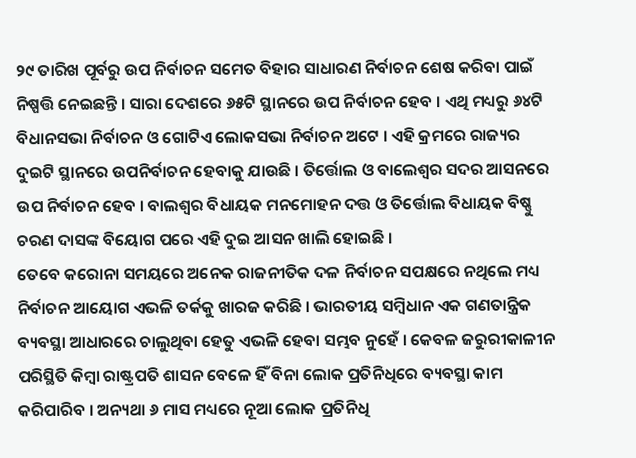୨୯ ତାରିଖ ପୂର୍ବରୁ ଉପ ନିର୍ବାଚନ ସମେତ ବିହାର ସାଧାରଣ ନିର୍ବାଚନ ଶେଷ କରିବା ପାଇଁ ନିଷ୍ପତ୍ତି ନେଇଛନ୍ତି । ସାରା ଦେଶରେ ୬୫ଟି ସ୍ଥାନରେ ଉପ ନିର୍ବାଚନ ହେବ । ଏଥି ମଧ୍ୟରୁ ୬୪ଟି ବିଧାନସଭା ନିର୍ବାଚନ ଓ ଗୋଟିଏ ଲୋକସଭା ନିର୍ବାଚନ ଅଟେ । ଏହି କ୍ରମରେ ରାଜ୍ୟର ଦୁଇଟି ସ୍ଥାନରେ ଉପନିର୍ବାଚନ ହେବାକୁ ଯାଉଛି । ତିର୍ତ୍ତୋଲ ଓ ବାଲେଶ୍ୱର ସଦର ଆସନରେ ଉପ ନିର୍ବାଚନ ହେବ । ବାଲଶ୍ୱର ବିଧାୟକ ମନମୋହନ ଦତ୍ତ ଓ ତିର୍ତ୍ତୋଲ ବିଧାୟକ ବିଷ୍ଣୁ ଚରଣ ଦାସଙ୍କ ବିୟୋଗ ପରେ ଏହି ଦୁଇ ଆସନ ଖାଲି ହୋଇଛି ।
ତେବେ କରୋନା ସମୟରେ ଅନେକ ରାଜନୀତିକ ଦଳ ନିର୍ବାଚନ ସପକ୍ଷରେ ନଥିଲେ ମଧ୍ୟ ନିର୍ବାଚନ ଆୟୋଗ ଏଭଳି ତର୍କକୁ ଖାରଜ କରିଛି । ଭାରତୀୟ ସମ୍ୱିଧାନ ଏକ ଗଣତାନ୍ତ୍ରିକ ବ୍ୟବସ୍ଥା ଆଧାରରେ ଚାଲୁଥିବା ହେତୁ ଏଭଳି ହେବା ସମ୍ଭବ ନୁହେଁ । କେବଳ ଜରୁରୀକାଳୀନ ପରିସ୍ଥିତି କିମ୍ୱା ରାଷ୍ଟ୍ରପତି ଶାସନ ବେଳେ ହିଁ ବିନା ଲୋକ ପ୍ରତିନିଧିରେ ବ୍ୟବସ୍ଥା କାମ କରିପାରିବ । ଅନ୍ୟଥା ୬ ମାସ ମଧ୍ୟରେ ନୂଆ ଲୋକ ପ୍ରତିନିଧି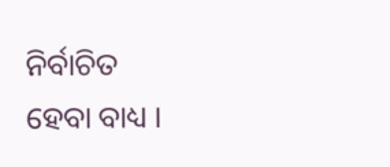ନିର୍ବାଚିତ ହେବା ବାଧ୍ୟ ।